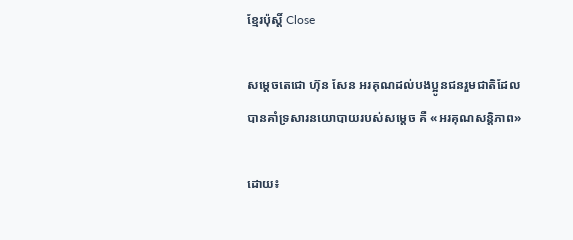ខ្មែរប៉ុស្ដិ៍ Close

សម្តេចតេជោ ហ៊ុន សែន អរគុណដល់បងប្អូនជនរួមជាតិដែលបានគាំទ្រសារនយោបាយរបស់សម្តេច គឺ «អរគុណសន្តិភាព»

ដោយ៖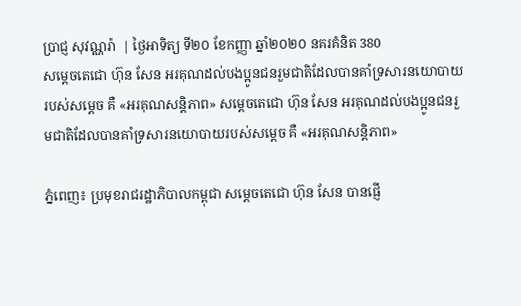ប្រាជ្ញ សុវណ្ណរ៉ា  | ថ្ងៃអាទិត្យ ទី២០ ខែកញ្ញា ឆ្នាំ២០២០ នគរគំនិត 380
សម្តេចតេជោ ហ៊ុន សែន អរគុណដល់បងប្អូនជនរួមជាតិដែលបានគាំទ្រសារនយោបាយរបស់សម្តេច គឺ «អរគុណសន្តិភាព» សម្តេចតេជោ ហ៊ុន សែន អរគុណដល់បងប្អូនជនរួមជាតិដែលបានគាំទ្រសារនយោបាយរបស់សម្តេច គឺ «អរគុណសន្តិភាព»

ភ្នំពេញ៖ ប្រមុខរាជរដ្ឋាភិបាលកម្ពុជា សម្តេចតេជោ ហ៊ុន សែន បានផ្ញើ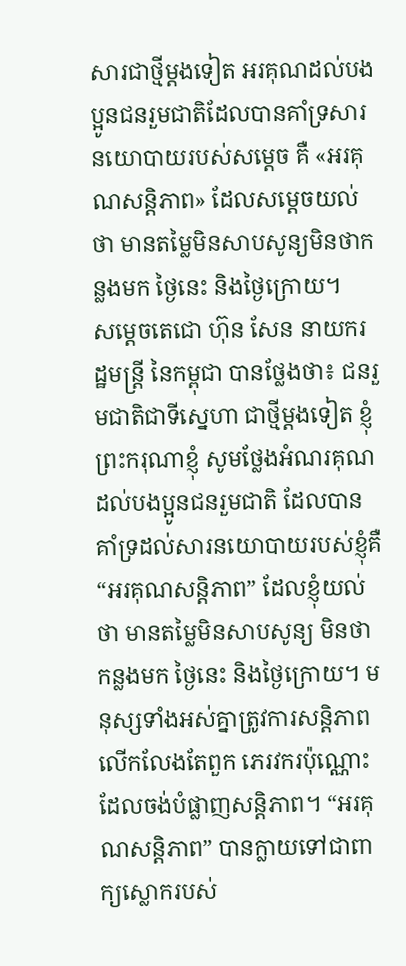សារជាថ្មីម្តងទៀត អរគុណដល់បងប្អូនជនរួមជាតិដែលបានគាំទ្រសារនយោបាយរបស់សម្តេច គឺ «អរគុណសន្តិភាព» ដែលសម្តេចយល់ថា មានតម្លៃមិនសាបសូន្យមិនថាកន្លងមក ថ្ងៃនេះ និងថ្ងៃក្រោយ។
សម្តេចតេជោ ហ៊ុន សែន នាយករដ្ឋមន្ត្រី នៃកម្ពុជា បានថ្លែងថា៖ ជនរួមជាតិជាទីស្នេហា ជាថ្មីម្តងទៀត ខ្ញុំព្រះករុណាខ្ញុំ សូមថ្លែងអំណរគុណ ដល់បងប្អូនជនរួមជាតិ ដែលបាន គាំទ្រដល់សារនយោបាយរបស់ខ្ញុំគឺ “អរគុណសន្តិភាព” ដែលខ្ញុំយល់ថា មានតម្លៃមិនសាបសូន្យ មិនថាកន្លងមក ថ្ងៃនេះ និងថ្ងៃក្រោយ។ មនុស្សទាំងអស់គ្នាត្រូវការសន្តិភាព លើកលែងតែពួក ភេរវករប៉ុណ្ណោះដែលចង់បំផ្លាញសន្តិភាព។ “អរគុណសន្តិភាព” បានក្លាយទៅជាពាក្យស្លោករបស់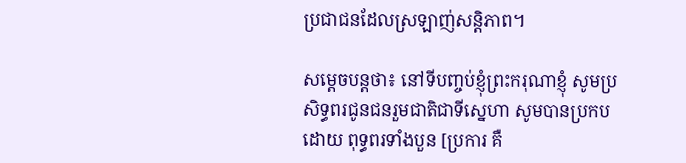ប្រជាជនដែលស្រឡាញ់សន្តិភាព។

សម្តេចបន្តថា៖ នៅទីបញ្ចប់ខ្ញុំព្រះករុណាខ្ញុំ សូមប្រសិទ្ធពរជូនជនរួមជាតិជាទីស្នេហា សូមបានប្រកបដោយ ពុទ្ធពរទាំងបួន [ប្រការ គឺ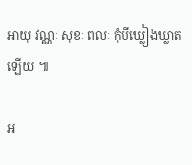អាយុ វណ្ណៈ សុខៈ ពលៈ កុំបីឃ្លៀងឃ្លាតឡើយ ៕

អ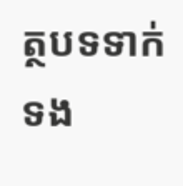ត្ថបទទាក់ទង